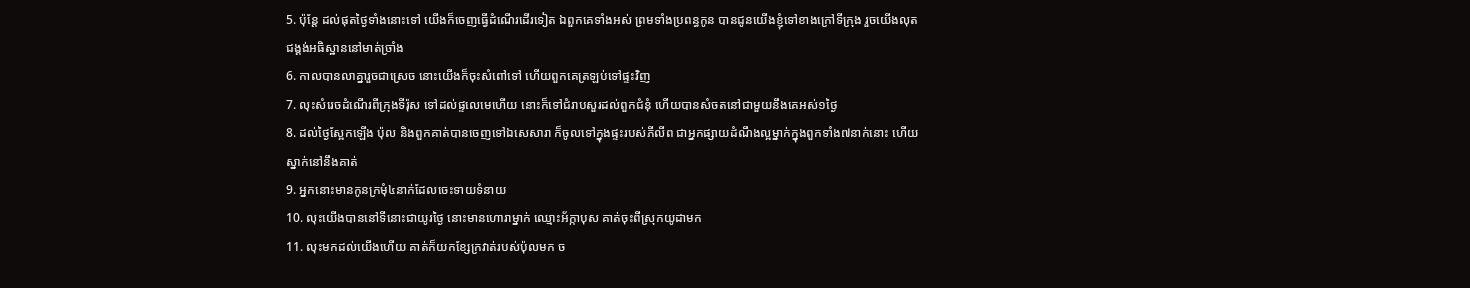5. ប៉ុន្តែ ដល់ផុតថ្ងៃទាំងនោះទៅ យើងក៏ចេញធ្វើដំណើរដើរទៀត ឯពួកគេទាំងអស់ ព្រមទាំងប្រពន្ធកូន បានជូនយើងខ្ញុំទៅខាងក្រៅទីក្រុង រួចយើងលុតជង្គង់អធិស្ឋាននៅមាត់ច្រាំង
6. កាលបានលាគ្នារួចជាស្រេច នោះយើងក៏ចុះសំពៅទៅ ហើយពួកគេត្រឡប់ទៅផ្ទះវិញ
7. លុះសំរេចដំណើរពីក្រុងទីរ៉ុស ទៅដល់ផ្ទលេមេហើយ នោះក៏ទៅជំរាបសួរដល់ពួកជំនុំ ហើយបានសំចតនៅជាមួយនឹងគេអស់១ថ្ងៃ
8. ដល់ថ្ងៃស្អែកឡើង ប៉ុល និងពួកគាត់បានចេញទៅឯសេសារា ក៏ចូលទៅក្នុងផ្ទះរបស់ភីលីព ជាអ្នកផ្សាយដំណឹងល្អម្នាក់ក្នុងពួកទាំង៧នាក់នោះ ហើយស្នាក់នៅនឹងគាត់
9. អ្នកនោះមានកូនក្រមុំ៤នាក់ដែលចេះទាយទំនាយ
10. លុះយើងបាននៅទីនោះជាយូរថ្ងៃ នោះមានហោរាម្នាក់ ឈ្មោះអ័ក្កាបុស គាត់ចុះពីស្រុកយូដាមក
11. លុះមកដល់យើងហើយ គាត់ក៏យកខ្សែក្រវាត់របស់ប៉ុលមក ច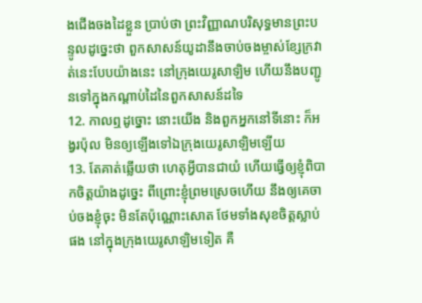ងជើងចងដៃខ្លួន ប្រាប់ថា ព្រះវិញ្ញាណបរិសុទ្ធមានព្រះបន្ទូលដូច្នេះថា ពួកសាសន៍យូដានឹងចាប់ចងម្ចាស់ខ្សែក្រវាត់នេះបែបយ៉ាងនេះ នៅក្រុងយេរូសាឡិម ហើយនឹងបញ្ជូនទៅក្នុងកណ្តាប់ដៃនៃពួកសាសន៍ដទៃ
12. កាលឮដូច្នោះ នោះយើង និងពួកអ្នកនៅទីនោះ ក៏អង្វរប៉ុល មិនឲ្យឡើងទៅឯក្រុងយេរូសាឡិមឡើយ
13. តែគាត់ឆ្លើយថា ហេតុអ្វីបានជាយំ ហើយធ្វើឲ្យខ្ញុំពិបាកចិត្តយ៉ាងដូច្នេះ ពីព្រោះខ្ញុំព្រមស្រេចហើយ នឹងឲ្យគេចាប់ចងខ្ញុំចុះ មិនតែប៉ុណ្ណោះសោត ថែមទាំងសុខចិត្តស្លាប់ផង នៅក្នុងក្រុងយេរូសាឡិមទៀត គឺ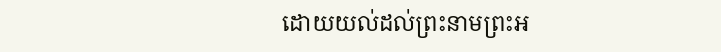ដោយយល់ដល់ព្រះនាមព្រះអ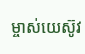ម្ចាស់យេស៊ូវ